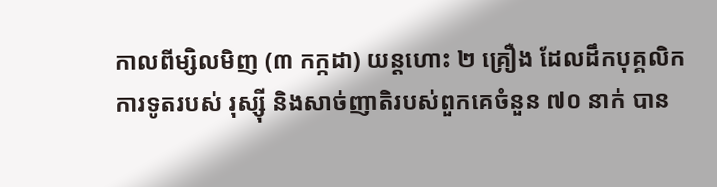កាលពីម្សិលមិញ (៣ កក្កដា) យន្តហោះ ២ គ្រឿង ដែលដឹកបុគ្គលិកការទូតរបស់ រុស្ស៊ី និងសាច់ញាតិរបស់ពួកគេចំនួន ៧០ នាក់ បាន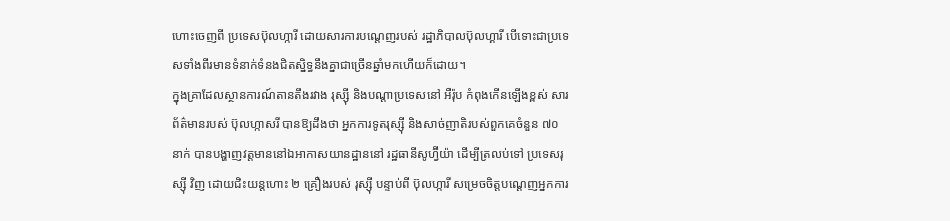ហោះចេញពី ប្រទេសប៊ុលហ្ការី ដោយសារការបណ្ដេញរបស់ រដ្ឋាភិបាលប៊ុលហ្គារី បើទោះជាប្រទេសទាំងពីរមានទំនាក់ទំនងជិតស្និទ្ធនឹងគ្នាជាច្រើនឆ្នាំមកហើយក៏ដោយ។
ក្នុងគ្រាដែលស្ថានការណ៍តានតឹងរវាង រុស្ស៊ី និងបណ្ដាប្រទេសនៅ អឺរ៉ុប កំពុងកើនឡើងខ្ពស់ សារព័ត៌មានរបស់ ប៊ុលហ្កាសរី បានឱ្យដឹងថា អ្នកការទូតរុស្ស៊ី និងសាច់ញាតិរបស់ពួកគេចំនួន ៧០ នាក់ បានបង្ហាញវត្តមាននៅឯអាកាសយានដ្ឋាននៅ រដ្ឋធានីសូហ្វ៊ីយ៉ា ដើម្បីត្រលប់ទៅ ប្រទេសរុស្ស៊ី វិញ ដោយជិះយន្តហោះ ២ គ្រឿងរបស់ រុស្ស៊ី បន្ទាប់ពី ប៊ុលហ្ការី សម្រេចចិត្តបណ្ដេញអ្នកការ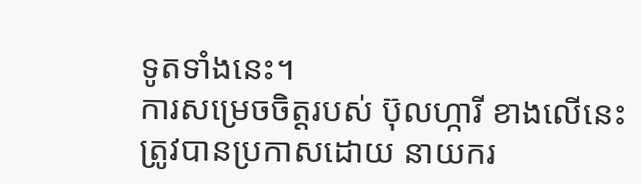ទូតទាំងនេះ។
ការសម្រេចចិត្តរបស់ ប៊ុលហ្ការី ខាងលើនេះ ត្រូវបានប្រកាសដោយ នាយករ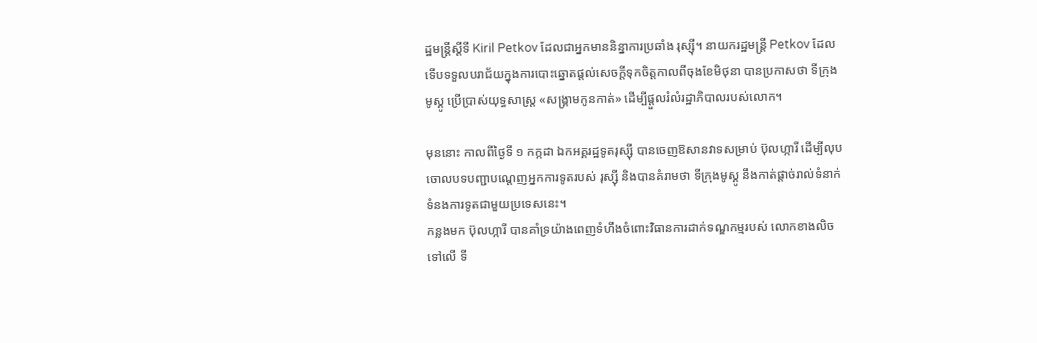ដ្ឋមន្ត្រីស្ដីទី Kiril Petkov ដែលជាអ្នកមាននិន្នាការប្រឆាំង រុស្ស៊ី។ នាយករដ្ឋមន្ត្រី Petkov ដែលទើបទទួលបរាជ័យក្នុងការបោះឆ្នោតផ្ដល់សេចក្ដីទុកចិត្តកាលពីចុងខែមិថុនា បានប្រកាសថា ទីក្រុងមូស្គូ ប្រើប្រាស់យុទ្ធសាស្ត្រ «សង្គ្រាមកូនកាត់» ដើម្បីផ្ដួលរំលំរដ្ឋាភិបាលរបស់លោក។

មុននោះ កាលពីថ្ងៃទី ១ កក្កដា ឯកអគ្គរដ្ឋទូតរុស្ស៊ី បានចេញឱសានវាទសម្រាប់ ប៊ុលហ្ការី ដើម្បីលុបចោលបទបញ្ជាបណ្ដេញអ្នកការទូតរបស់ រុស្ស៊ី និងបានគំរាមថា ទីក្រុងមូស្គូ នឹងកាត់ផ្ដាច់រាល់ទំនាក់ទំនងការទូតជាមួយប្រទេសនេះ។
កន្លងមក ប៊ុលហ្ការី បានគាំទ្រយ៉ាងពេញទំហឹងចំពោះវិធានការដាក់ទណ្ឌកម្មរបស់ លោកខាងលិច ទៅលើ ទី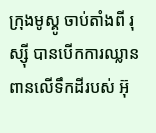ក្រុងមូស្គូ ចាប់តាំងពី រុស្ស៊ី បានបើកការឈ្លានពានលើទឹកដីរបស់ អ៊ុ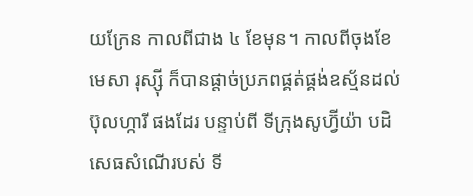យក្រែន កាលពីជាង ៤ ខែមុន។ កាលពីចុងខែមេសា រុស្ស៊ី ក៏បានផ្ដាច់ប្រភពផ្គត់ផ្គង់ឧស្ម័នដល់ ប៊ុលហ្ការី ផងដែរ បន្ទាប់ពី ទីក្រុងសូហ្វ៊ីយ៉ា បដិសេធសំណើរបស់ ទី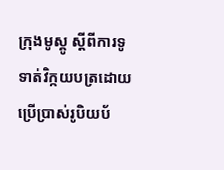ក្រុងមូស្គូ ស្ដីពីការទូទាត់វិក្កយបត្រដោយប្រើប្រាស់រូបិយប័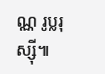ណ្ណ រូប្លរុស្ស៊ី៕